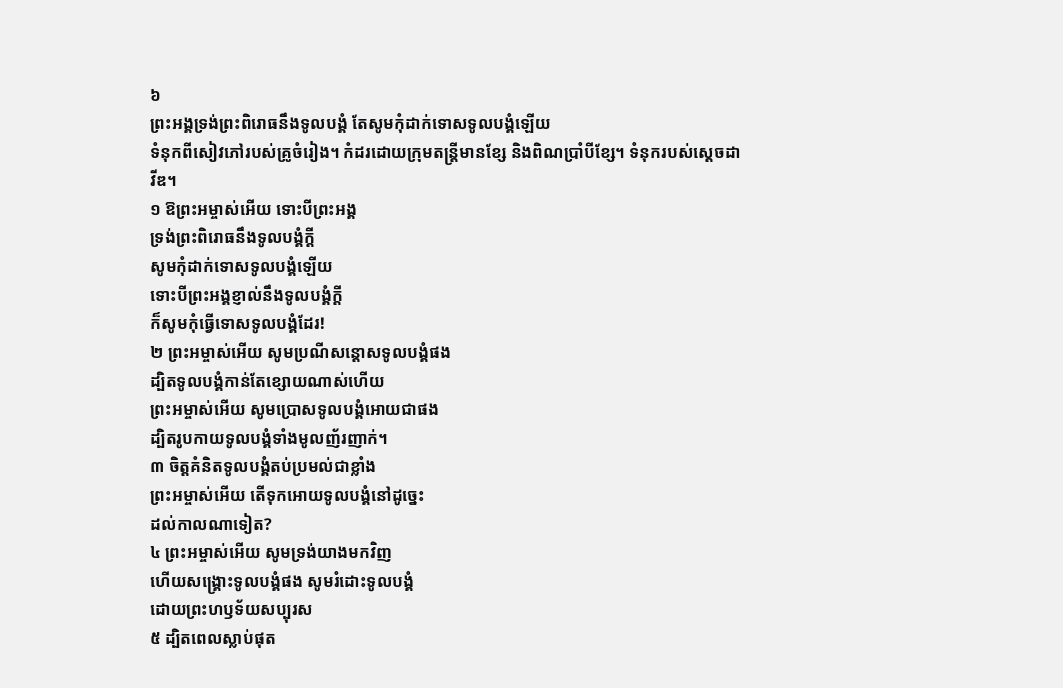៦
ព្រះអង្គទ្រង់ព្រះពិរោធនឹងទូលបង្គំ តែសូមកុំដាក់ទោសទូលបង្គំឡើយ
ទំនុកពីសៀវភៅរបស់គ្រូចំរៀង។ កំដរដោយក្រុមតន្ត្រីមានខ្សែ និងពិណប្រាំបីខ្សែ។ ទំនុករបស់ស្ដេចដាវីឌ។
១ ឱព្រះអម្ចាស់អើយ ទោះបីព្រះអង្គ
ទ្រង់ព្រះពិរោធនឹងទូលបង្គំក្ដី
សូមកុំដាក់ទោសទូលបង្គំឡើយ
ទោះបីព្រះអង្គខ្ញាល់នឹងទូលបង្គំក្ដី
ក៏សូមកុំធ្វើទោសទូលបង្គំដែរ!
២ ព្រះអម្ចាស់អើយ សូមប្រណីសន្ដោសទូលបង្គំផង
ដ្បិតទូលបង្គំកាន់តែខ្សោយណាស់ហើយ
ព្រះអម្ចាស់អើយ សូមប្រោសទូលបង្គំអោយជាផង
ដ្បិតរូបកាយទូលបង្គំទាំងមូលញ័រញាក់។
៣ ចិត្តគំនិតទូលបង្គំតប់ប្រមល់ជាខ្លាំង
ព្រះអម្ចាស់អើយ តើទុកអោយទូលបង្គំនៅដូច្នេះ
ដល់កាលណាទៀត?
៤ ព្រះអម្ចាស់អើយ សូមទ្រង់យាងមកវិញ
ហើយសង្គ្រោះទូលបង្គំផង សូមរំដោះទូលបង្គំ
ដោយព្រះហឫទ័យសប្បុរស
៥ ដ្បិតពេលស្លាប់ផុត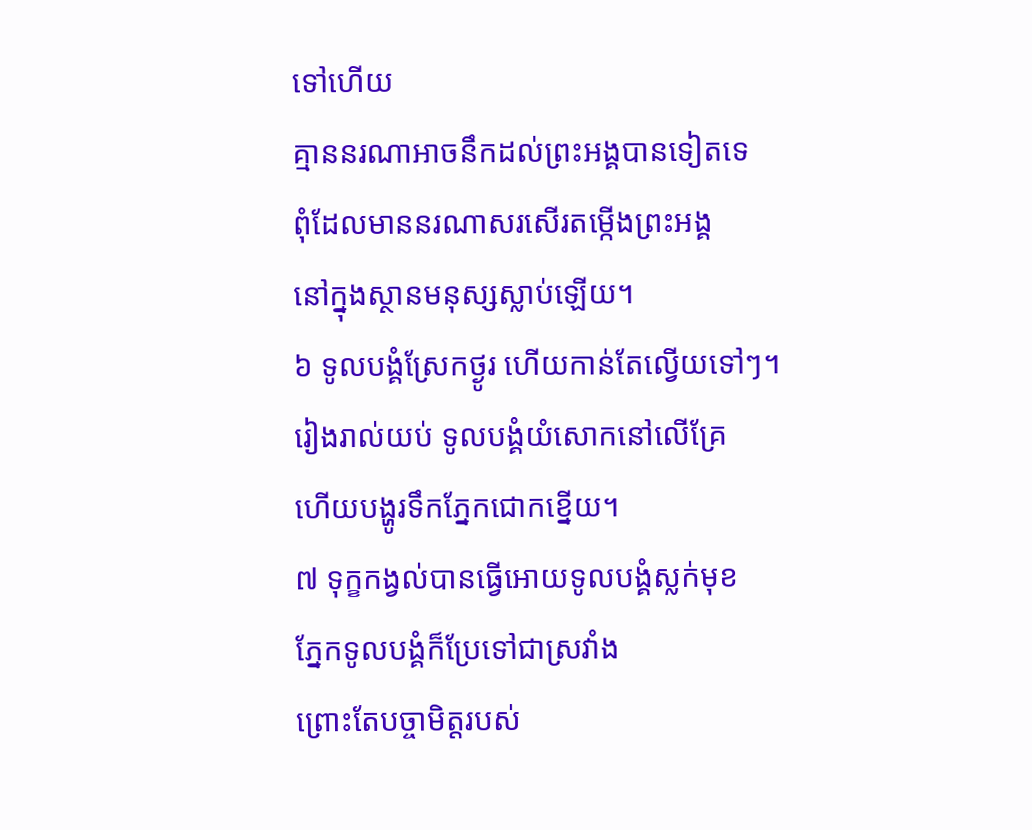ទៅហើយ
គ្មាននរណាអាចនឹកដល់ព្រះអង្គបានទៀតទេ
ពុំដែលមាននរណាសរសើរតម្កើងព្រះអង្គ
នៅក្នុងស្ថានមនុស្សស្លាប់ឡើយ។
៦ ទូលបង្គំស្រែកថ្ងូរ ហើយកាន់តែល្វើយទៅៗ។
រៀងរាល់យប់ ទូលបង្គំយំសោកនៅលើគ្រែ
ហើយបង្ហូរទឹកភ្នែកជោកខ្នើយ។
៧ ទុក្ខកង្វល់បានធ្វើអោយទូលបង្គំស្លក់មុខ
ភ្នែកទូលបង្គំក៏ប្រែទៅជាស្រវាំង
ព្រោះតែបច្ចាមិត្តរបស់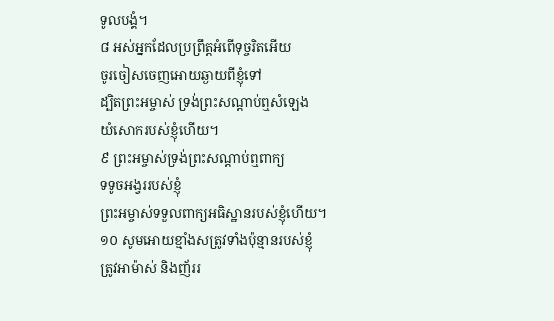ទូលបង្គំ។
៨ អស់អ្នកដែលប្រព្រឹត្តអំពើទុច្ចរិតអើយ
ចូរចៀសចេញអោយឆ្ងាយពីខ្ញុំទៅ
ដ្បិតព្រះអម្ចាស់ ទ្រង់ព្រះសណ្ដាប់ឮសំឡេង
យំសោករបស់ខ្ញុំហើយ។
៩ ព្រះអម្ចាស់ទ្រង់ព្រះសណ្ដាប់ឮពាក្យ
ទទូចអង្វររបស់ខ្ញុំ
ព្រះអម្ចាស់ទទួលពាក្យអធិស្ឋានរបស់ខ្ញុំហើយ។
១០ សូមអោយខ្មាំងសត្រូវទាំងប៉ុន្មានរបស់ខ្ញុំ
ត្រូវអាម៉ាស់ និងញ័ររ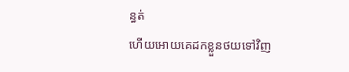ន្ធត់
ហើយអោយគេដកខ្លួនថយទៅវិញ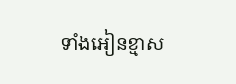ទាំងអៀនខ្មាស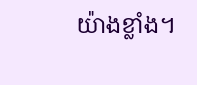យ៉ាងខ្លាំង។